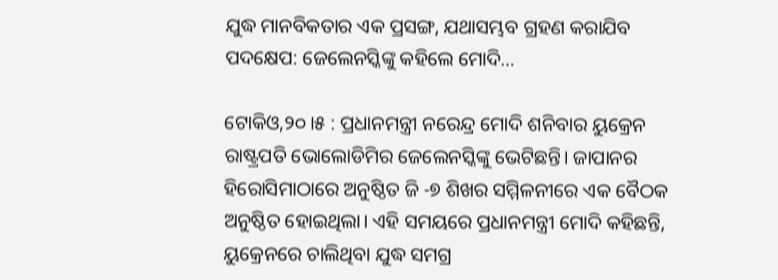ଯୁଦ୍ଧ ମାନବିକତାର ଏକ ପ୍ରସଙ୍ଗ, ଯଥାସମ୍ଭବ ଗ୍ରହଣ କରାଯିବ ପଦକ୍ଷେପ: ଜେଲେନସ୍କିଙ୍କୁ କହିଲେ ମୋଦି…

ଟୋକିଓ,୨୦।୫ : ପ୍ରଧାନମନ୍ତ୍ରୀ ନରେନ୍ଦ୍ର ମୋଦି ଶନିବାର ୟୁକ୍ରେନ ରାଷ୍ଟ୍ରପତି ଭୋଲୋଡିମିର ଜେଲେନସ୍କିଙ୍କୁ ଭେଟିଛନ୍ତି। ଜାପାନର ହିରୋସିମାଠାରେ ଅନୁଷ୍ଠିତ ଜି -୭ ଶିଖର ସମ୍ମିଳନୀରେ ଏକ ବୈଠକ ଅନୁଷ୍ଠିତ ହୋଇଥିଲା। ଏହି ସମୟରେ ପ୍ରଧାନମନ୍ତ୍ରୀ ମୋଦି କହିଛନ୍ତି, ୟୁକ୍ରେନରେ ଚାଲିଥିବା ଯୁଦ୍ଧ ସମଗ୍ର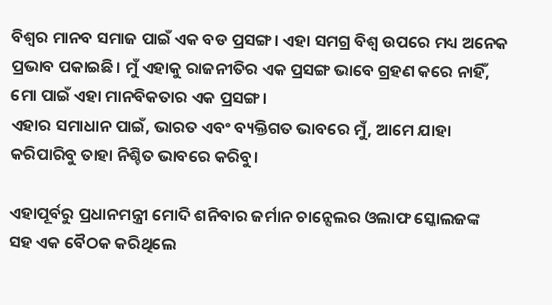ବିଶ୍ୱର ମାନବ ସମାଜ ପାଇଁ ଏକ ବଡ ପ୍ରସଙ୍ଗ। ଏହା ସମଗ୍ର ବିଶ୍ୱ ଉପରେ ମଧ୍ୟ ଅନେକ ପ୍ରଭାବ ପକାଇଛି। ମୁଁ ଏହାକୁ ରାଜନୀତିର ଏକ ପ୍ରସଙ୍ଗ ଭାବେ ଗ୍ରହଣ କରେ ନାହିଁ, ମୋ ପାଇଁ ଏହା ମାନବିକତାର ଏକ ପ୍ରସଙ୍ଗ।
ଏହାର ସମାଧାନ ପାଇଁ, ଭାରତ ଏବଂ ବ୍ୟକ୍ତିଗତ ଭାବରେ ମୁଁ, ଆମେ ଯାହା କରିପାରିବୁ ତାହା ନିଶ୍ଚିତ ଭାବରେ କରିବୁ।

ଏହାପୂର୍ବରୁ ପ୍ରଧାନମନ୍ତ୍ରୀ ମୋଦି ଶନିବାର ଜର୍ମାନ ଚାନ୍ସେଲର ଓଲାଫ ସ୍କୋଲଜଙ୍କ ସହ ଏକ ବୈଠକ କରିଥିଲେ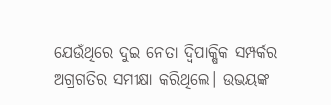ଯେଉଁଥିରେ ଦୁଇ ନେତା ଦ୍ୱିପାକ୍ଷିକ ସମ୍ପର୍କର ଅଗ୍ରଗତିର ସମୀକ୍ଷା କରିଥିଲେ। ଉଭୟଙ୍କ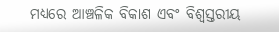ମଧ୍ୟରେ ଆଞ୍ଚଳିକ ବିକାଶ ଏବଂ ବିଶ୍ୱସ୍ତରୀୟ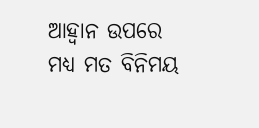ଆହ୍ବାନ ଉପରେ ମଧ୍ୟ ମତ ବିନିମୟ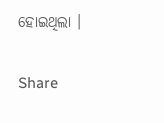ହୋଇଥିଲା ।

Share